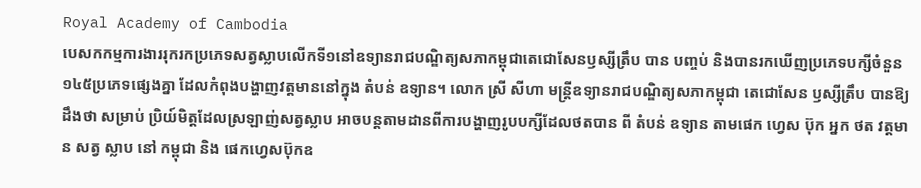Royal Academy of Cambodia
បេសកកម្មការងាររុករកប្រភេទសត្វស្លាបលើកទី១នៅឧទ្យានរាជបណ្ឌិត្យសភាកម្ពុជាតេជោសែនឫស្សីត្រឹប បាន បញ្ចប់ និងបានរកឃើញប្រភេទបក្សីចំនួន១៤៥ប្រភេទផ្សេងគ្នា ដែលកំពុងបង្ហាញវត្តមាននៅក្នុង តំបន់ ឧទ្យាន។ លោក ស្រី សីហា មន្ត្រីឧទ្យានរាជបណ្ឌិត្យសភាកម្ពុជា តេជោសែន ឫស្សីត្រឹប បានឱ្យដឹងថា សម្រាប់ ប្រិយ៍មិត្តដែលស្រឡាញ់សត្វស្លាប អាចបន្តតាមដានពីការបង្ហាញរូបបក្សីដែលថតបាន ពី តំបន់ ឧទ្យាន តាមផេក ហ្វេស ប៊ុក អ្នក ថត វត្តមាន សត្វ ស្លាប នៅ កម្ពុជា និង ផេកហ្វេសប៊ុកឧ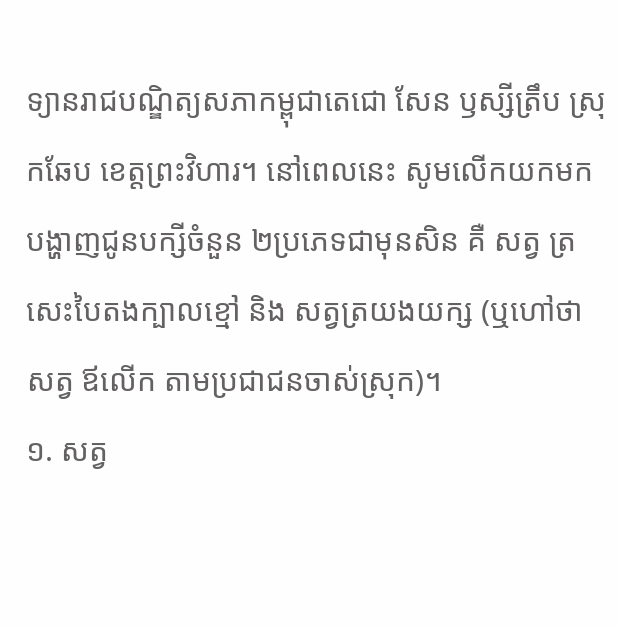ទ្យានរាជបណ្ឌិត្យសភាកម្ពុជាតេជោ សែន ឫស្សីត្រឹប ស្រុកឆែប ខេត្តព្រះវិហារ។ នៅពេលនេះ សូមលើកយកមកបង្ហាញជូនបក្សីចំនួន ២ប្រភេទជាមុនសិន គឺ សត្វ ត្រសេះបៃតងក្បាលខ្មៅ និង សត្វត្រយងយក្ស (ឬហៅថាសត្វ ឪលើក តាមប្រជាជនចាស់ស្រុក)។
១. សត្វ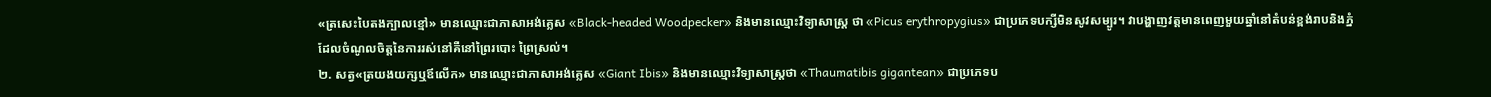«ត្រសេះបៃតងក្បាលខ្មៅ» មានឈ្មោះជាភាសាអង់គ្លេស «Black-headed Woodpecker» និងមានឈ្មោះវិទ្យាសាស្ត្រ ថា «Picus erythropygius» ជាប្រភេទបក្សីមិនសូវសម្បូរ។ វាបង្ហាញវត្តមានពេញមួយឆ្នាំនៅតំបន់ខ្ពង់រាបនិងភ្នំ ដែលចំណូលចិត្តនៃការរស់នៅគឺនៅព្រៃរបោះ ព្រៃស្រល់។
២. សត្វ«ត្រយងយក្សឬឪលើក» មានឈ្មោះជាភាសាអង់គ្លេស «Giant Ibis» និងមានឈ្មោះវិទ្យាសាស្ត្រថា «Thaumatibis gigantean» ជាប្រភេទប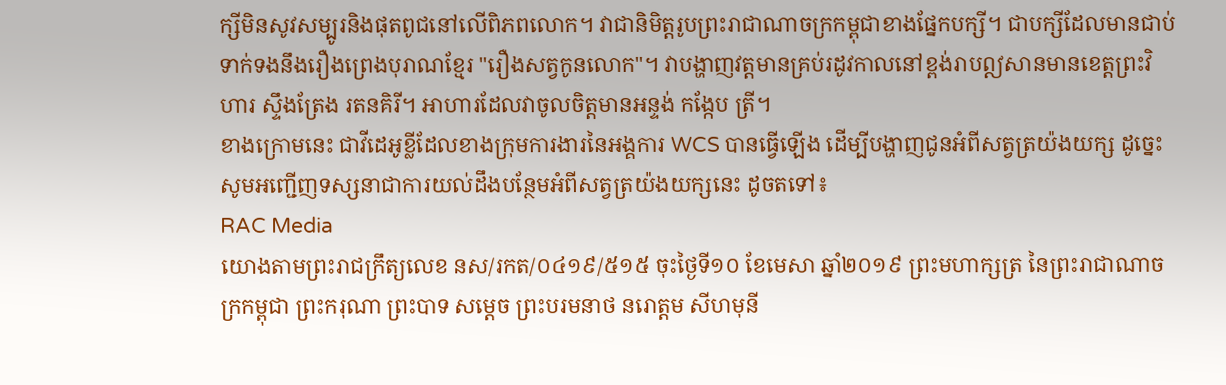ក្សីមិនសូវសម្បូរនិងផុតពូជនៅលើពិភពលោក។ វាជានិមិត្តរូបព្រះរាជាណាចក្រកម្ពុជាខាងផ្នែកបក្សី។ ជាបក្សីដែលមានជាប់ទាក់ទងនឹងរឿងព្រេងបុរាណខ្មែរ "រឿងសត្វកូនលោក"។ វាបង្ហាញវត្តមានគ្រប់រដូវកាលនៅខ្ពង់រាបឦសានមានខេត្តព្រះវិហារ ស្ទឹងត្រែង រតនគិរី។ អាហារដែលវាចូលចិត្តមានអន្ទង់ កង្កែប ត្រី។
ខាងក្រោមនេះ ជាវីដេអូខ្លីដែលខាងក្រុមការងារនៃអង្គការ WCS បានធ្វើឡើង ដើម្បីបង្ហាញជូនអំពីសត្វត្រយ៉ងយក្ស ដូច្នេះសូមអញ្ជើញទស្សនាជាការយល់ដឹងបន្ថែមអំពីសត្វត្រយ៉ងយក្សនេះ ដូចតទៅ៖
RAC Media
យោងតាមព្រះរាជក្រឹត្យលេខ នស/រកត/០៤១៩/៥១៥ ចុះថ្ងៃទី១០ ខែមេសា ឆ្នាំ២០១៩ ព្រះមហាក្សត្រ នៃព្រះរាជាណាចក្រកម្ពុជា ព្រះករុណា ព្រះបាទ សម្តេច ព្រះបរមនាថ នរោត្តម សីហមុនី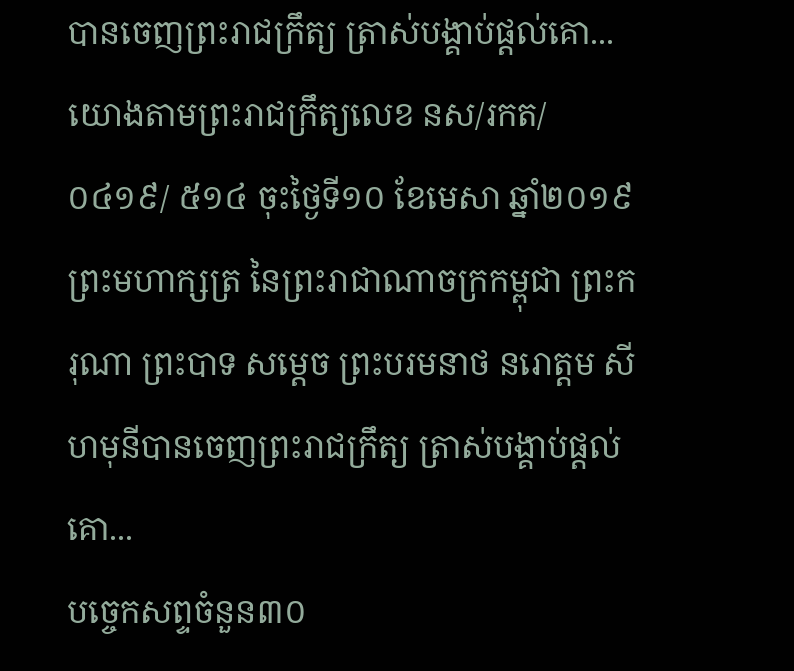បានចេញព្រះរាជក្រឹត្យ ត្រាស់បង្គាប់ផ្តល់គោ...
យោងតាមព្រះរាជក្រឹត្យលេខ នស/រកត/០៤១៩/ ៥១៤ ចុះថ្ងៃទី១០ ខែមេសា ឆ្នាំ២០១៩ ព្រះមហាក្សត្រ នៃព្រះរាជាណាចក្រកម្ពុជា ព្រះករុណា ព្រះបាទ សម្តេច ព្រះបរមនាថ នរោត្តម សីហមុនីបានចេញព្រះរាជក្រឹត្យ ត្រាស់បង្គាប់ផ្តល់គោ...
បច្ចេកសព្ទចំនួន៣០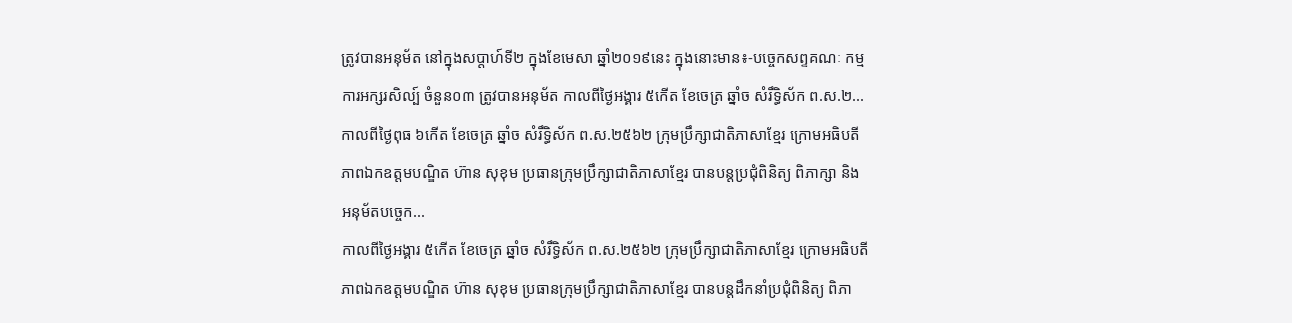ត្រូវបានអនុម័ត នៅក្នុងសប្តាហ៍ទី២ ក្នុងខែមេសា ឆ្នាំ២០១៩នេះ ក្នុងនោះមាន៖-បច្ចេកសព្ទគណៈ កម្មការអក្សរសិល្ប៍ ចំនួន០៣ ត្រូវបានអនុម័ត កាលពីថ្ងៃអង្គារ ៥កើត ខែចេត្រ ឆ្នាំច សំរឹទ្ធិស័ក ព.ស.២...
កាលពីថ្ងៃពុធ ៦កេីត ខែចេត្រ ឆ្នាំច សំរឹទ្ធិស័ក ព.ស.២៥៦២ ក្រុមប្រឹក្សាជាតិភាសាខ្មែរ ក្រោមអធិបតីភាពឯកឧត្តមបណ្ឌិត ហ៊ាន សុខុម ប្រធានក្រុមប្រឹក្សាជាតិភាសាខ្មែរ បានបន្តប្រជុំពិនិត្យ ពិភាក្សា និង អនុម័តបច្ចេក...
កាលពីថ្ងៃអង្គារ ៥កេីត ខែចេត្រ ឆ្នាំច សំរឹទ្ធិស័ក ព.ស.២៥៦២ ក្រុមប្រឹក្សាជាតិភាសាខ្មែរ ក្រោមអធិបតីភាពឯកឧត្តមបណ្ឌិត ហ៊ាន សុខុម ប្រធានក្រុមប្រឹក្សាជាតិភាសាខ្មែរ បានបន្តដឹកនាំប្រជុំពិនិត្យ ពិភា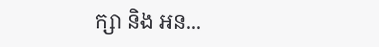ក្សា និង អន...